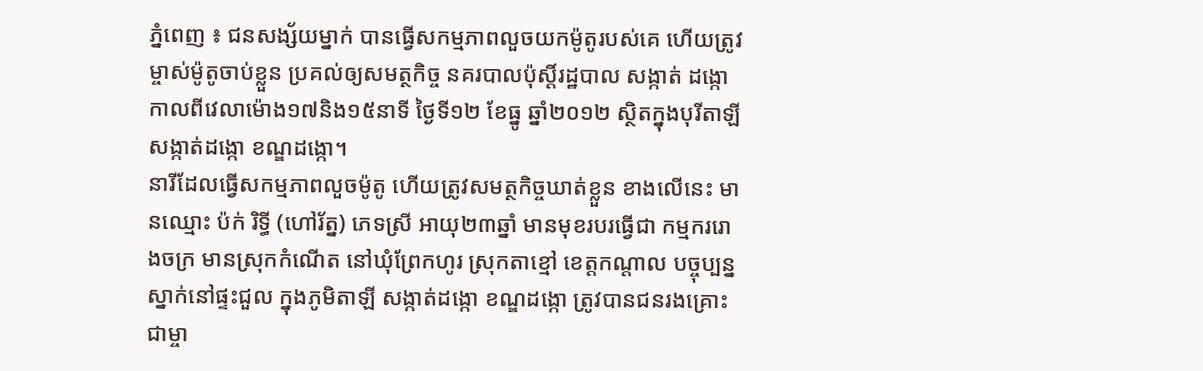ភ្នំពេញ ៖ ជនសង្ស័យម្នាក់ បានធ្វើសកម្មភាពលួចយកម៉ូតូរបស់គេ ហើយត្រូវម្ចាស់ម៉ូតូចាប់ខ្លួន ប្រគល់ឲ្យសមត្ថកិច្ច នគរបាលប៉ុស្តិ៍រដ្ឋបាល សង្កាត់ ដង្កោ កាលពីវេលាម៉ោង១៧និង១៥នាទី ថ្ងៃទី១២ ខែធ្នូ ឆ្នាំ២០១២ ស្ថិតក្នុងបុរីតាឡី សង្កាត់ដង្កោ ខណ្ឌដង្កោ។
នារីដែលធ្វើសកម្មភាពលួចម៉ូតូ ហើយត្រូវសមត្ថកិច្ចឃាត់ខ្លួន ខាងលើនេះ មានឈ្មោះ ប៉ក់ រិទ្ធី (ហៅរ័ត្ន) ភេទស្រី អាយុ២៣ឆ្នាំ មានមុខរបរធ្វើជា កម្មកររោងចក្រ មានស្រុកកំណើត នៅឃុំព្រែកហូរ ស្រុកតាខ្មៅ ខេត្តកណ្តាល បច្ចុប្បន្នស្នាក់នៅផ្ទះជួល ក្នុងភូមិតាឡី សង្កាត់ដង្កោ ខណ្ឌដង្កោ ត្រូវបានជនរងគ្រោះ ជាម្ចា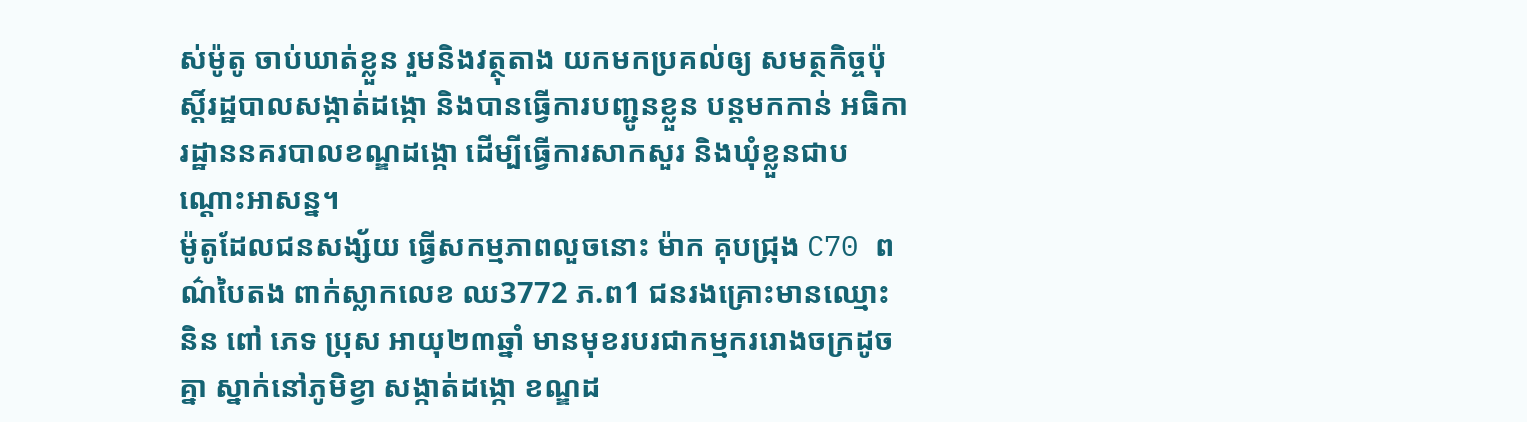ស់ម៉ូតូ ចាប់ឃាត់ខ្លួន រួមនិងវត្ថុតាង យកមកប្រគល់ឲ្យ សមត្ថកិច្ចប៉ុស្តិ៍រដ្ឋបាលសង្កាត់ដង្កោ និងបានធ្វើការបញ្ជូនខ្លួន បន្តមកកាន់ អធិការដ្ឋាននគរបាលខណ្ឌដង្កោ ដើម្បីធ្វើការសាកសួរ និងឃុំខ្លួនជាបណ្តោះអាសន្ន។
ម៉ូតូដែលជនសង្ស័យ ធ្វើសកម្មភាពលួចនោះ ម៉ាក គុបជ្រុង C70 ពណ៌បៃតង ពាក់ស្លាកលេខ ឈ3772 ភ.ព1 ជនរងគ្រោះមានឈ្មោះ និន ពៅ ភេទ ប្រុស អាយុ២៣ឆ្នាំ មានមុខរបរជាកម្មកររោងចក្រដូចគ្នា ស្នាក់នៅភូមិខ្វា សង្កាត់ដង្កោ ខណ្ឌដ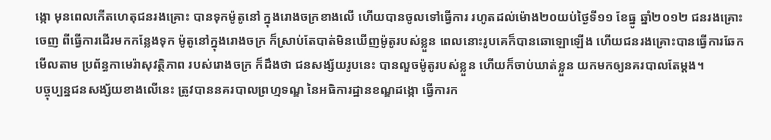ង្កោ មុនពេលកើតហេតុជនរងគ្រោះ បានទុកម៉ូតូនៅ ក្នុងរោងចក្រខាងលើ ហើយបានចូលទៅធ្វើការ រហូតដល់ម៉ោង២០យប់ថ្ងៃទី១១ ខែធ្នូ ឆ្នាំ២០១២ ជនរងគ្រោះចេញ ពីធ្វើការដើរមកកន្លែងទុក ម៉ូតូនៅក្នុងរោងចក្រ ក៏ស្រាប់តែបាត់មិនឃើញម៉ូតូរបស់ខ្លួន ពេលនោះរូបគេក៏បានឆោឡោឡើង ហើយជនរងគ្រោះបានធ្វើការឆែក មើលតាម ប្រព័ន្ធកាមេរ៉ាសុវត្ថិភាព របស់រោងចក្រ ក៏ដឹងថា ជនសង្ស័យរូបនេះ បានលួចម៉ូតូរបស់ខ្លួន ហើយក៏ចាប់ឃាត់ខ្លួន យកមកឲ្យនគរបាលតែម្តង។
បច្ចុប្បន្នជនសង្ស័យខាងលើនេះ ត្រូវបាននគរបាលព្រហ្មទណ្ឌ នៃអធិការដ្ឋានខណ្ឌដង្កោ ធ្វើការក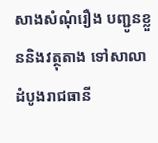សាងសំណុំរឿង បញ្ជូនខ្លួននិងវត្ថុតាង ទៅសាលា ដំបូងរាជធានី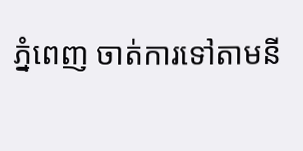ភ្នំពេញ ចាត់ការទៅតាមនី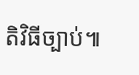តិវិធីច្បាប់៕